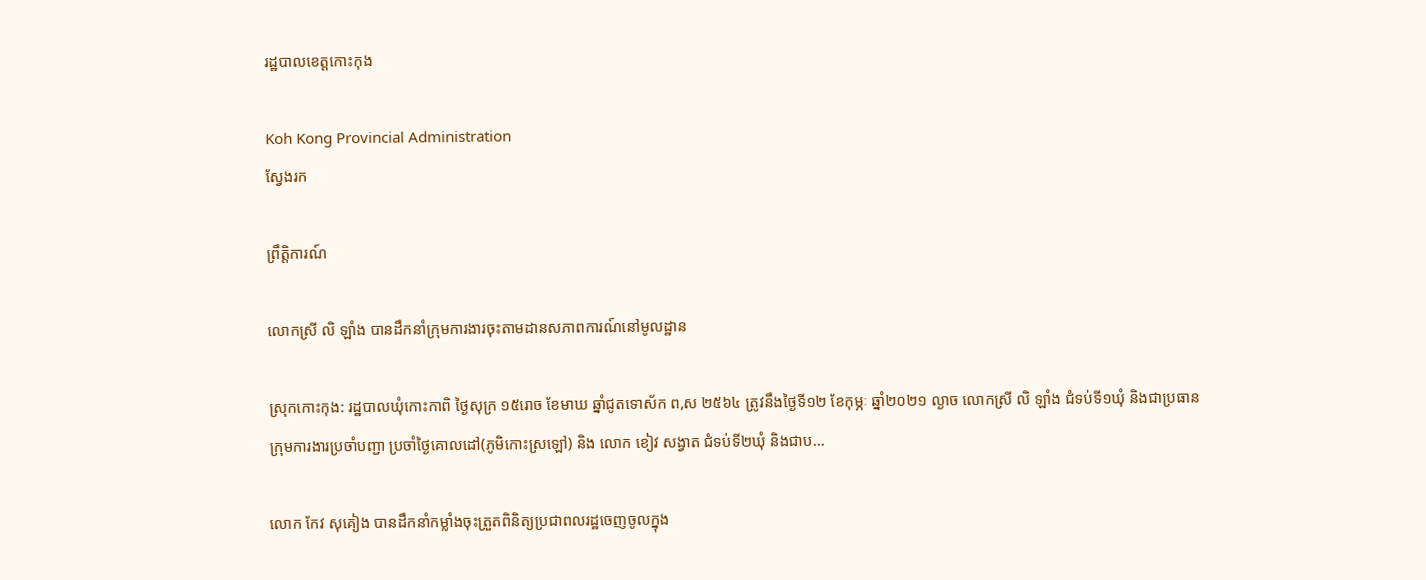រដ្ឋបាលខេត្តកោះកុង

Koh Kong Provincial Administration
ស្វែងរក

ព្រឹត្តិការណ៍

លោកស្រី លិ ឡាំង បានដឹកនាំក្រុមការងារចុះតាមដានសភាពការណ៍នៅមូលដ្ឋាន

ស្រុកកោះកុង: រដ្ឋបាលឃុំកោះកាពិ ថ្ងៃសុក្រ ១៥រោច ខែមាឃ ឆ្នាំជូតទោស័ក ព,ស ២៥៦៤ ត្រូវនឹងថ្ងៃទី១២ ខែកុម្ភៈ ឆ្នាំ២០២១ ល្ងាច លោកស្រី លិ ឡាំង ជំទប់ទី១ឃុំ និងជាប្រធានក្រុមការងារប្រចាំបញ្ជា ប្រចាំថ្ងៃគោលដៅ(ភូមិកោះស្រឡៅ) និង លោក ខៀវ សង្វាត ជំទប់ទី២ឃុំ និងជាប...

លោក កែវ សុគៀង បានដឹកនាំកម្លាំងចុះត្រួតពិនិត្យប្រជាពលរដ្ឋចេញចូលក្នុង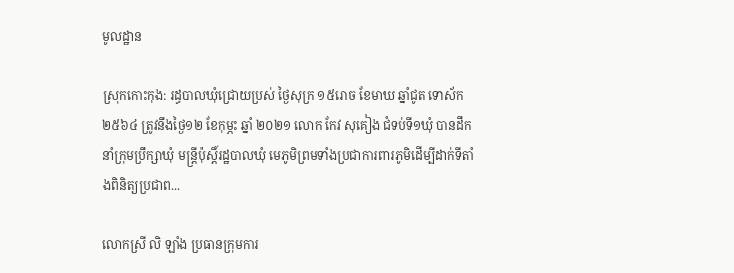មូលដ្ឋាន

ស្រុកកោះកុង: រដ្ធបាលឃុំជ្រោយប្រស់ ថ្ងៃសុក្រ ១៥រោច ខែមាឃ ឆ្នាំជូត ទោស័ក ២៥៦៤ ត្រូវនឹងថ្ងៃ១២ ខែកុម្ភះ ឆ្នាំ ២០២១ លោក កែវ សុគៀង ជំទប់ទី១ឃុំ បានដឹកនាំក្រុមប្រឹក្សាឃុំ មន្រ្តីប៉ុស្តិ៍រដ្ឋបាលឃុំ មេភូមិព្រមទាំងប្រជាការពារភូមិដើម្បីដាក់ទីតាំងពិនិត្យប្រជាព...

លោកស្រី លិ ឡាំង ប្រធានក្រុមការ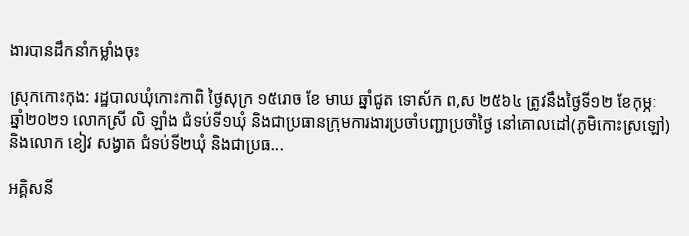ងារបានដឹកនាំកម្លាំងចុះ

ស្រុកកោះកុង: រដ្ឋបាលឃុំកោះកាពិ ថ្ងៃសុក្រ ១៥រោច ខែ មាឃ ឆ្នាំជូត ទោស័ក ព,ស ២៥៦៤ ត្រូវនឹងថ្ងៃទី១២ ខែកុម្ភៈ ឆ្នាំ២០២១ លោកស្រី លិ ឡាំង ជំទប់ទី១ឃុំ និងជាប្រធានក្រុមការងារប្រចាំបញ្ជាប្រចាំថ្ងៃ នៅគោលដៅ(ភូមិកោះស្រឡៅ) និងលោក ខៀវ សង្វាត ជំទប់ទី២ឃុំ និងជាប្រធ...

អគ្គិសនី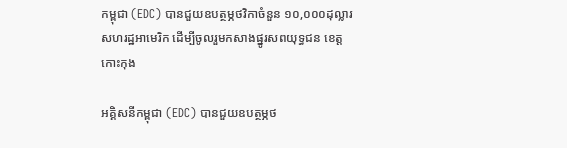កម្ពុជា (EDC) បានជួយឧបត្ថម្ភថវិកាចំនួន ១០,០០០ដុល្លារសហរដ្ឋអាមេរិក ដើម្បីចូលរួមកសាងផ្នូរសពយុទ្ធជន ខេត្តកោះកុង

អគ្គិសនីកម្ពុជា (EDC) បានជួយឧបត្ថម្ភថ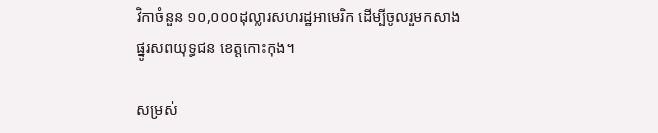វិកាចំនួន ១០,០០០ដុល្លារសហរដ្ឋអាមេរិក ដើម្បីចូលរួមកសាងផ្នូរសពយុទ្ធជន ខេត្តកោះកុង។

សម្រស់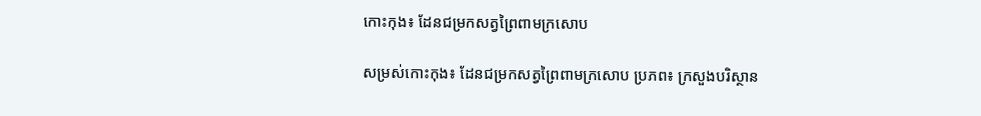កោះកុង៖ ដែនជម្រកសត្វព្រៃពាមក្រសោប

សម្រស់កោះកុង៖ ដែនជម្រកសត្វព្រៃពាមក្រសោប ប្រភព៖ ក្រសួងបរិស្ថាន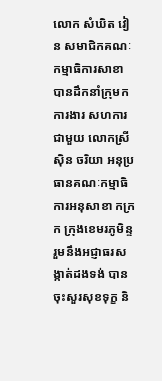លោក សំឃិត វៀន សមាជិកគណៈកម្មាធិការសាខា បានដឹកនាំក្រុមកការងារ សហការជាមួយ លោកស្រី ស៊ិន ចរិយា អនុប្រធានគណៈកម្មាធិការអនុសាខា កក្រក ក្រុងខេមរភូមិន្ទ រួមនឹងអជ្ញាធរសង្កាត់ដងទង់ បានចុះសួរសុខទុក្ខ និ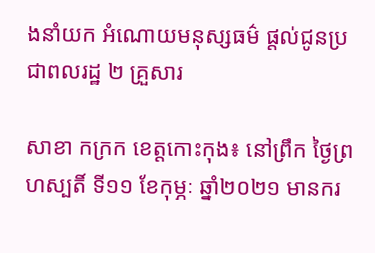ងនាំយក អំណោយមនុស្សធម៌ ផ្តល់ជូនប្រជាពលរដ្ឋ ២ គ្រួសារ

សាខា កក្រក ខេត្តកោះកុង៖ នៅព្រឹក ថ្ងៃព្រហស្បតិ៍ ទី១១ ខែកុម្ភៈ ឆ្នាំ២០២១ មានករ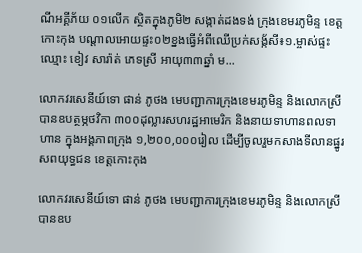ណីអគ្គីភ័យ ០១លេីក ស្ថិតក្នុងភូមិ២ សង្កាត់ដងទង់ ក្រុងខេមរភូមិន្ទ ខេត្តកោះកុង បណ្តាលអោយផ្ទះ០២ខ្នងធ្វេីអំពីឈេីប្រក់សង្ក័សី៖១.ម្ចាស់ផ្ទះឈ្មោះ ខៀវ សារ៉ាត់ ភេទស្រី អាយុ៣៣ឆ្នាំ ម...

លោកវរសេនីយ៍ទោ ផាន់ ភូថង មេបញ្ជាការក្រុងខេមរភូមិន្ទ និងលោកស្រីបានឧបត្ថម្ភថវិកា ៣០០ដុល្លារសហរដ្ឋអាមេរិក និងនាយទាហានពលទាហាន ក្នុងអង្គភាពក្រុង ១,២០០,០០០រៀល ដើម្បីចូលរួមកសាងទីលានផ្នូរសពយុទ្ធជន ខេត្តកោះកុង

លោកវរសេនីយ៍ទោ ផាន់ ភូថង មេបញ្ជាការក្រុងខេមរភូមិន្ទ និងលោកស្រីបានឧប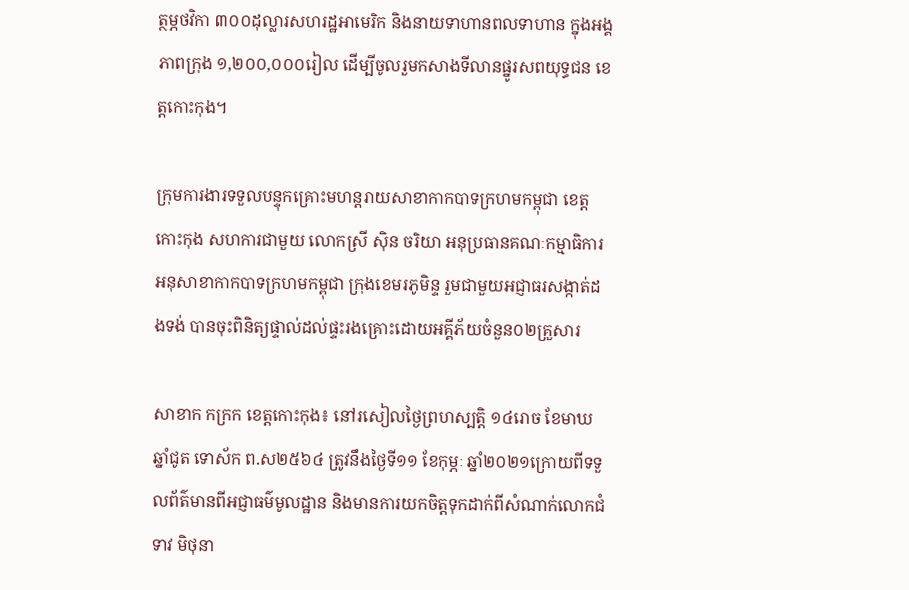ត្ថម្ភថវិកា ៣០០ដុល្លារសហរដ្ឋអាមេរិក និងនាយទាហានពលទាហាន ក្នុងអង្គភាពក្រុង ១,២០០,០០០រៀល ដើម្បីចូលរួមកសាងទីលានផ្នូរសពយុទ្ធជន ខេត្តកោះកុង។

ក្រុមការងារទទួលបន្ទុកគ្រោះមហន្តរាយសាខាកាកបាទក្រហមកម្ពុជា ខេត្តកោះកុង សហការជាមួយ លោកស្រី ស៊ិន ចរិយា អនុប្រធានគណៈកម្មាធិការ អនុសាខាកាកបាទក្រហមកម្ពុជា ក្រុងខេមរភូមិន្ទ រួមជាមួយអជ្ញាធរសង្កាត់ដងទង់ បានចុះពិនិត្យផ្ទាល់ដល់ផ្ទះរងគ្រោះដោយអគ្គីភ័យចំនួន០២គ្រួសារ

សាខាក កក្រក ខេត្តកោះកុង៖ នៅរសៀលថ្ងៃព្រហស្បត្តិ ១៤រោច ខែមាឃ ឆ្នាំជូត ទោស័ក ព.ស២៥៦៤ ត្រូវនឹងថ្ងៃទី១១ ខែកុម្ភៈ ឆ្នាំ២០២១ក្រោយពីទទួលព័ត៌មានពីអជ្ញាធម៌មូលដ្ឋាន និងមានការយកចិត្តទុកដាក់ពីសំណាក់លោកជំទាវ មិថុនា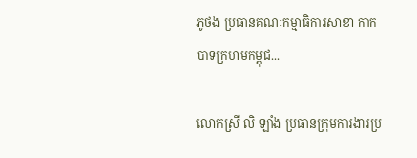ភូថង ប្រធានគណៈកម្មាធិការសាខា កាកបាទក្រហមកម្ពុជ...

លោកស្រី លិ ឡាំង ប្រធានក្រុមការងារប្រ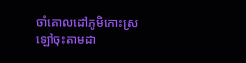ចាំគោលដៅភូមិកោះស្រឡៅចុះតាមដា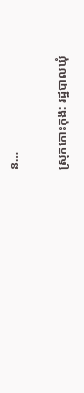ន…

ស្រុកកោះកុង: រដ្ឋបាលឃុំ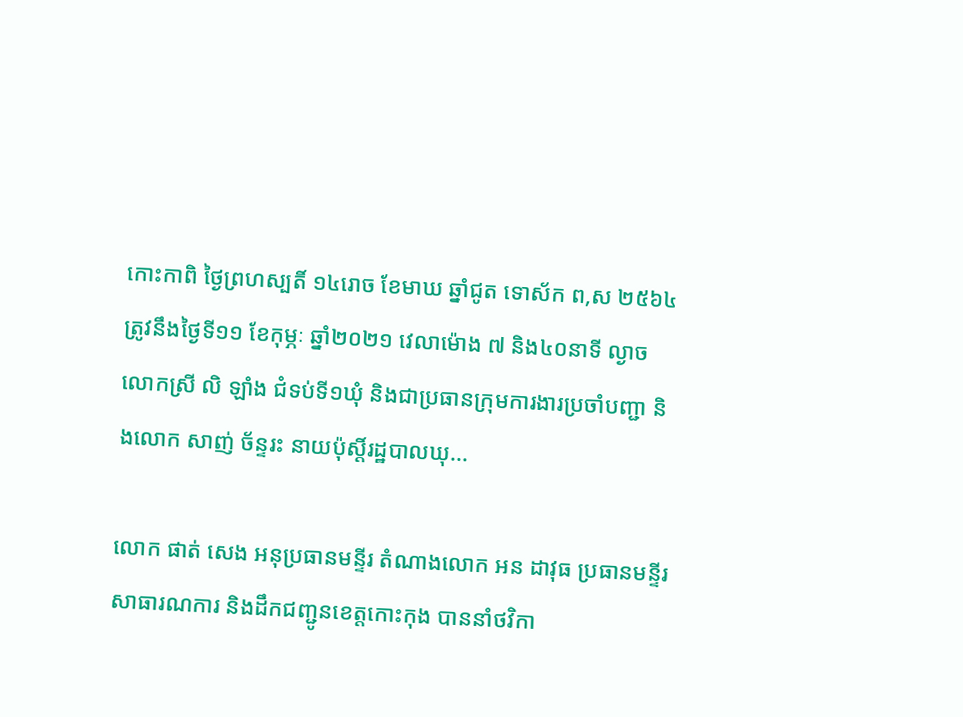កោះកាពិ ថ្ងៃព្រហស្បតិ៍ ១៤រោច ខែមាឃ ឆ្នាំជូត ទោស័ក ព,ស ២៥៦៤ ត្រូវនឹងថ្ងៃទី១១ ខែកុម្ភៈ ឆ្នាំ២០២១ វេលាម៉ោង ៧ និង៤០នាទី ល្ងាច លោកស្រី លិ ឡាំង ជំទប់ទី១ឃុំ និងជាប្រធានក្រុមការងារប្រចាំបញ្ជា និងលោក សាញ់ ច័ន្ទរះ នាយប៉ុស្តិ៍រដ្ឋបាលឃុ...

លោក ផាត់ សេង អនុប្រធានមន្ទីរ តំណាងលោក អន ដាវុធ ប្រធានមន្ទីរសាធារណការ និងដឹកជញ្ជូនខេត្តកោះកុង បាននាំថវិកា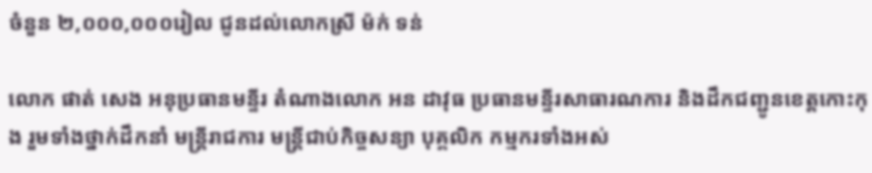ចំនួន ២,០០០,០០០រៀល ជូនដល់លោកស្រី ម៉ក់ ទន់

លោក ផាត់ សេង អនុប្រធានមន្ទីរ តំណាងលោក អន ដាវុធ ប្រធានមន្ទីរសាធារណការ និងដឹកជញ្ជូនខេត្តកោះកុង រួមទាំងថ្នាក់ដឹកនាំ មន្ត្រីរាជការ មន្ត្រីជាប់កិច្ចសន្យា បុគ្គលិក កម្មករទាំងអស់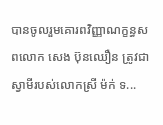បានចូលរួមគោរពវិញ្ញាណក្ខន្ធសពលោក សេង ប៊ុនឈឿន ត្រូវជាស្វាមីរបស់លោកស្រី ម៉ក់ ទ...